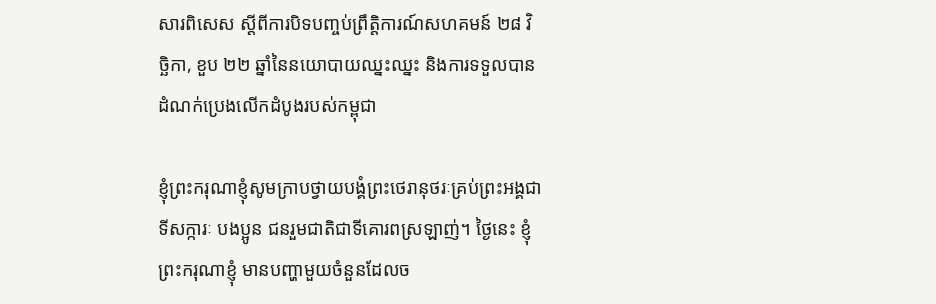សារពិសេស ស្ដីពីការបិទបញ្ចប់ព្រឹត្តិការណ៍សហគមន៍ ២៨ វិច្ឆិកា, ខួប ២២ ឆ្នាំនៃនយោបាយឈ្នះឈ្នះ និងការទទួលបានដំណក់ប្រេងលើកដំបូងរបស់កម្ពុជា

ខ្ញុំព្រះករុណាខ្ញុំសូមក្រាបថ្វាយបង្គំព្រះថេរានុថរៈគ្រប់ព្រះអង្គជាទីសក្ការៈ បងប្អូន ជនរួមជាតិជាទីគោរពស្រឡាញ់។ ថ្ងៃនេះ ខ្ញុំព្រះករុណាខ្ញុំ មានបញ្ហាមួយចំនួនដែលច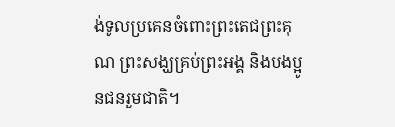ង់ទូលប្រគេនចំពោះព្រះតេជព្រះគុណ ព្រះសង្ឃគ្រប់ព្រះអង្គ និងបងប្អូនជនរួមជាតិ។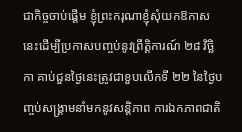ជាកិច្ចចាប់ផ្តើម ខ្ញុំព្រះករុណាខ្ញុំសុំយកឱកាសនេះដើម្បីប្រកាសបញ្ចប់នូវព្រឹត្តិការណ៍ ២៨ វិច្ឆិកា គាប់ជួនថ្ងៃនេះត្រូវជាខួបលើកទី ២២ នៃថ្ងៃបញ្ចប់សង្រ្គាមនាំមកនូវសន្តិភាព ការឯកភាពជាតិ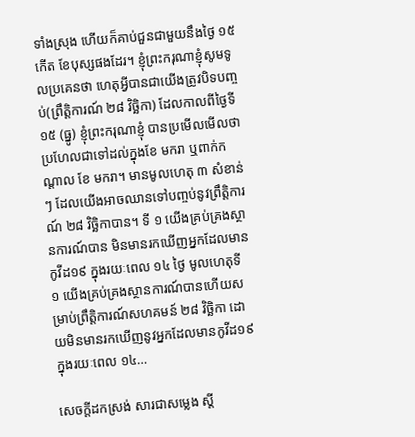ទាំងស្រុង ហើយក៏គាប់ជួនជាមួយនឹងថ្ងៃ ១៥ កើត ខែបុស្សផងដែរ។ ខ្ញុំព្រះករុណាខ្ញុំសូមទូលប្រគេនថា ហេតុអ្វីបានជាយើងត្រូវបិទបញ្ចប់(ព្រឹត្តិការណ៍ ២៨ វិច្ឆិកា) ដែលកាលពីថ្ងៃទី ១៥ (ធ្នូ) ខ្ញុំព្រះករុណាខ្ញុំ បានប្រមើលមើលថា ប្រហែលជាទៅដល់ក្នុងខែ មករា ឬពាក់កណ្តាល ខែ មករា។ មានមូលហេតុ ៣ សំខាន់ៗ ដែលយើងអាចឈានទៅបញ្ចប់នូវព្រឹត្តិការណ៍ ២៨ វិច្ឆិកាបាន។ ទី ១ យើងគ្រប់គ្រងស្ថានការណ៍បាន មិនមានរកឃើញអ្នកដែលមានកូវីដ១៩ ក្នុងរយៈពេល ១៤ ថ្ងៃ មូលហេតុទី ១ យើងគ្រប់គ្រងស្ថានការណ៍បានហើយសម្រាប់ព្រឹត្តិការណ៍សហគមន៍ ២៨ វិច្ឆិកា ដោយមិនមានរកឃើញនូវអ្នកដែលមានកូវីដ១៩ ក្នុងរយៈពេល ១៤…

សេចក្ដីដកស្រង់ សារជាសម្លេង ស្តី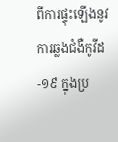ពីការផ្ទុះឡើងនូវការឆ្លងជំងឺកូវីដ-១៩ ក្នុងប្រ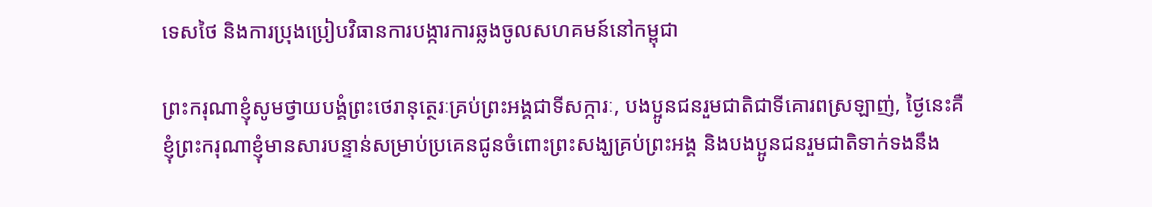ទេសថៃ និងការប្រុងប្រៀបវិធានការបង្ការការឆ្លងចូលសហគមន៍នៅកម្ពុជា

ព្រះករុណាខ្ញុំសូមថ្វាយបង្គំព្រះថេរានុត្ថេរៈគ្រប់ព្រះអង្គជាទីសក្ការៈ, បងប្អូនជនរួមជាតិជាទីគោរពស្រឡាញ់, ថ្ងៃនេះគឺ ខ្ញុំព្រះករុណាខ្ញុំមានសារបន្ទាន់សម្រាប់ប្រគេនជូនចំពោះព្រះសង្ឃគ្រប់ព្រះអង្គ និងបងប្អូនជនរួមជាតិទាក់ទងនឹង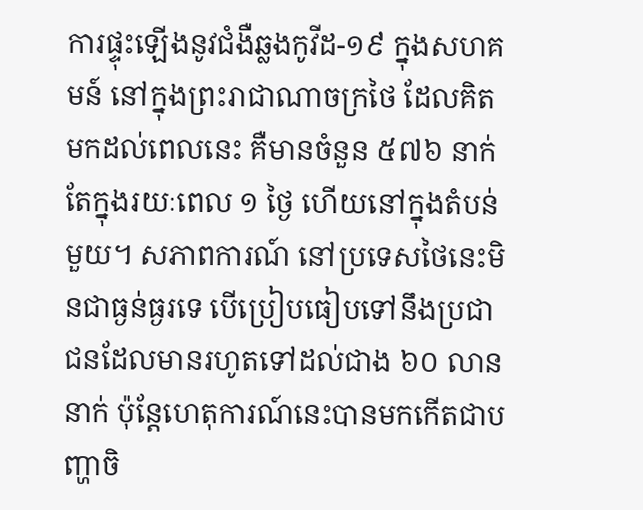ការផ្ទុះឡើងនូវជំងឺឆ្លងកូវីដ-១៩ ក្នុងសហគមន៍ នៅក្នុងព្រះរាជាណាចក្រថៃ ដែលគិតមកដល់ពេលនេះ គឺមានចំនួន ៥៧៦ នាក់ តែក្នុងរយៈពេល ១ ថ្ងៃ ហើយនៅក្នុងតំបន់មួយ។ សភាពការណ៍ នៅប្រទេសថៃនេះមិនជាធ្ងន់ធ្ងរទេ បើប្រៀបធៀបទៅនឹងប្រជាជនដែលមានរហូតទៅដល់ជាង ៦០ លាននាក់ ប៉ុន្តែហេតុការណ៍នេះបានមកកើតជាបញ្ហាចិ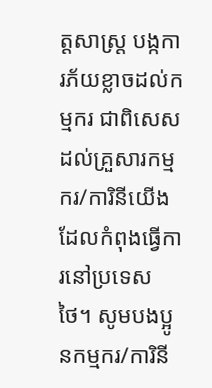ត្តសាស្ត្រ បង្កការភ័យខ្លាចដល់កម្មករ ជាពិសេសដល់គ្រួសារកម្មករ/ការិនីយើង ដែលកំពុងធ្វើការនៅប្រទេសថៃ។ សូមបងប្អូនកម្មករ/ការិនី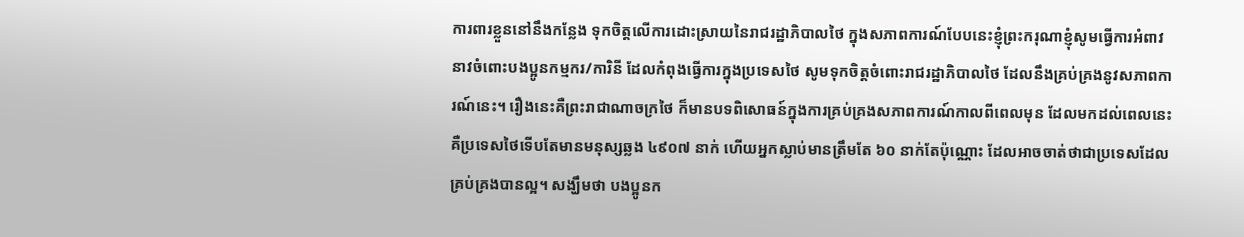ការពារខ្លួននៅនឹងកន្លែង ទុកចិត្តលើការដោះស្រាយនៃរាជរដ្ឋាភិបាលថៃ ក្នុងសភាពការណ៍បែបនេះខ្ញុំព្រះករុណាខ្ញុំសូមធ្វើការអំពាវនាវចំពោះបងប្អូនកម្មករ/ការិនី ដែលកំពុងធ្វើការក្នុងប្រទេសថៃ សូមទុកចិត្តចំពោះរាជរដ្ឋាភិបាលថៃ ដែលនឹងគ្រប់គ្រងនូវសភាពការណ៍នេះ។ រឿងនេះគឺព្រះរាជាណាចក្រថៃ ក៏មានបទពិសោធន៍ក្នុងការគ្រប់គ្រងសភាពការណ៍កាលពីពេលមុន ដែលមកដល់ពេលនេះគឺប្រទេសថៃទើបតែមានមនុស្សឆ្លង ៤៩០៧ នាក់ ហើយអ្នកស្លាប់មានត្រឹមតែ ៦០ នាក់តែប៉ុណ្ណោះ ដែលអាចចាត់ថាជាប្រទេសដែលគ្រប់គ្រងបានល្អ។ សង្ឃឹមថា បងប្អូនក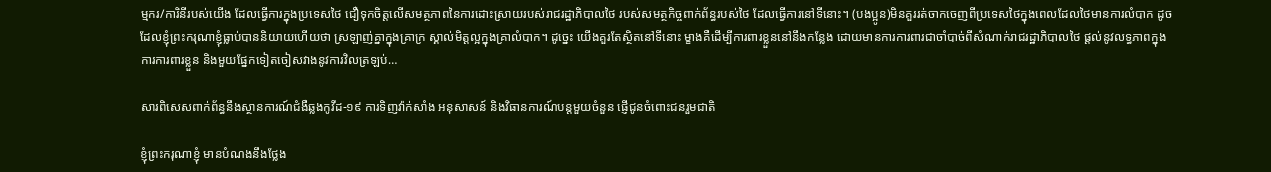ម្មករ/ការិនីរបស់យើង ដែលធ្វើការក្នុងប្រទេសថៃ ជឿទុកចិត្តលើសមត្ថភាពនៃការដោះស្រាយរបស់រាជរដ្ឋាភិបាលថៃ របស់សមត្ថកិច្ចពាក់ព័ន្ធរបស់ថៃ ដែលធ្វើការនៅទីនោះ។ (បងប្អូន)មិនគួររត់ចាកចេញពីប្រទេសថៃក្នុងពេលដែលថៃមានការលំបាក ដូចដែលខ្ញុំព្រះករុណាខ្ញុំធ្លាប់បាននិយាយហើយថា ស្រឡាញ់គ្នាក្នុងគ្រាក្រ ស្គាល់មិត្តល្អក្នុងគ្រាលំបាក។ ដូច្នេះ យើងគួរតែស្ថិតនៅទីនោះ ម្ខាងគឺដើម្បីការពារខ្លួននៅនឹងកន្លែង ដោយមានការការពារជាចាំបាច់ពីសំណាក់រាជរដ្ឋាភិបាលថៃ ផ្តល់នូវលទ្ធភាពក្នុងការការពារខ្លួន និងមួយផ្នែកទៀតចៀសវាងនូវការវិលត្រឡប់…

សារពិសេសពាក់ព័ន្ធនឹងស្ថានការណ៍ជំងឺឆ្លងកូវីដ-១៩ ការទិញវ៉ាក់សាំង អនុសាសន៍ និងវិធានការណ៍បន្តមួយចំនួន ផ្ញើជូនចំពោះជនរួមជាតិ

ខ្ញុំព្រះករុណាខ្ញុំ មានបំណងនឹងថ្លែង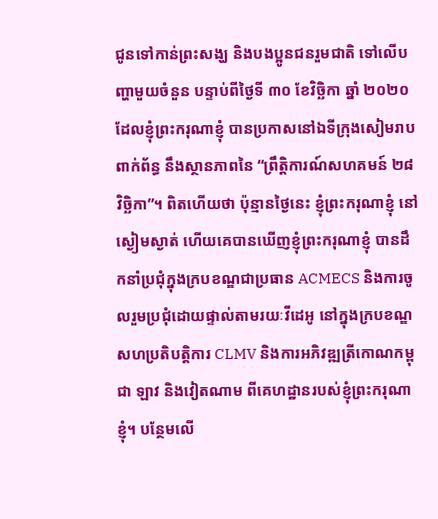ជូនទៅកាន់ព្រះសង្ឃ និងបងប្អូនជនរួមជាតិ ទៅលើបញ្ហាមួយចំនួន បន្ទាប់ពីថ្ងៃទី ៣០ ខែវិច្ឆិកា ឆ្នាំ ២០២០ ដែលខ្ញុំព្រះករុណាខ្ញុំ បានប្រកាសនៅឯទីក្រុងសៀមរាប ពាក់ព័ន្ធ នឹងស្ថានភាពនៃ “ព្រឹត្តិការណ៍សហគមន៍ ២៨ វិច្ឆិកា”។ ពិតហើយថា ប៉ុន្មានថ្ងៃនេះ ខ្ញុំព្រះករុណាខ្ញុំ នៅស្ងៀមស្ងាត់ ហើយគេបានឃើញខ្ញុំព្រះករុណាខ្ញុំ បានដឹកនាំប្រជុំក្នុងក្របខណ្ឌជាប្រធាន ACMECS និងការចូលរួមប្រជុំដោយផ្ទាល់តាមរយៈវីដេអូ នៅក្នុងក្របខណ្ឌសហប្រតិបត្តិការ CLMV និងការអភិវឌ្ឍត្រីកោណកម្ពុជា ឡាវ និងវៀតណាម ពីគេហដ្ឋានរបស់ខ្ញុំព្រះករុណាខ្ញុំ។ បន្ថែមលើ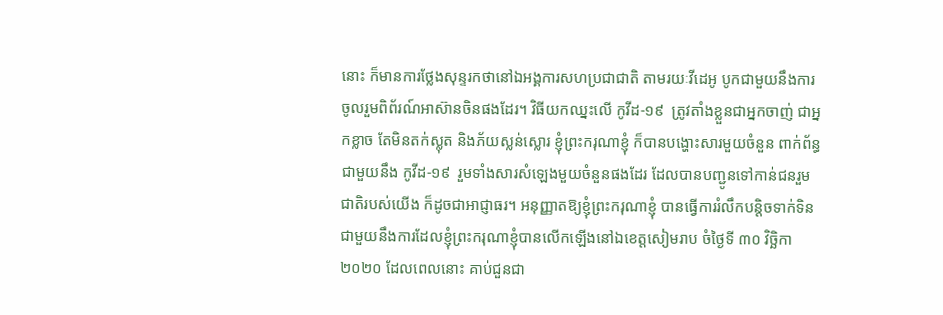នោះ ក៏មានការថ្លែងសុន្ទរកថានៅឯអង្គការសហប្រជាជាតិ តាមរយៈវីដេអូ បូកជាមួយនឹងការចូលរួមពិព័រណ៍អាស៊ានចិនផងដែរ។ វិធីយកឈ្នះលើ កូវីដ-១៩  ត្រូវតាំងខ្លួនជាអ្នកចាញ់ ជាអ្នកខ្លាច តែមិនតក់ស្លុត និងភ័យស្លន់ស្លោរ ខ្ញុំព្រះករុណាខ្ញុំ ក៏បានបង្ហោះសារមួយចំនួន ពាក់ព័ន្ធជាមួយនឹង កូវីដ-១៩  រួមទាំងសារសំឡេងមួយចំនួនផងដែរ ដែលបានបញ្ជូនទៅកាន់ជនរួមជាតិរបស់យើង ក៏ដូចជាអាជ្ញាធរ។ អនុញ្ញាតឱ្យខ្ញុំព្រះករុណាខ្ញុំ បានធ្វើការរំលឹកបន្ដិចទាក់ទិនជាមួយនឹងការដែលខ្ញុំព្រះករុណាខ្ញុំបានលើកឡើងនៅឯខេត្តសៀមរាប ចំថ្ងៃទី ៣០ វិច្ឆិកា ២០២០ ដែលពេលនោះ គាប់ជួនជា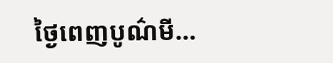ថ្ងៃពេញបូណ៌មី…